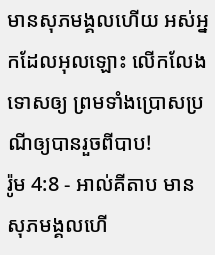មានសុភមង្គលហើយ អស់អ្នកដែលអុលឡោះ លើកលែងទោសឲ្យ ព្រមទាំងប្រោសប្រណីឲ្យបានរួចពីបាប!
រ៉ូម 4:8 - អាល់គីតាប មានសុភមង្គលហើ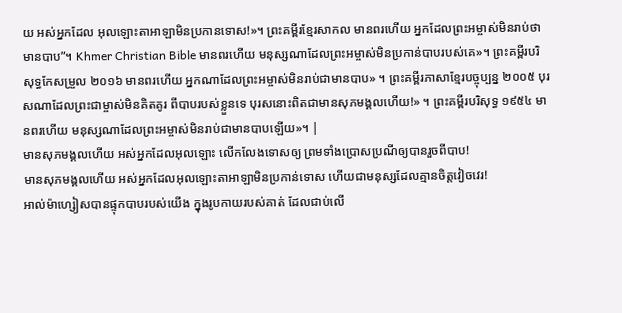យ អស់អ្នកដែល អុលឡោះតាអាឡាមិនប្រកានទោស!»។ ព្រះគម្ពីរខ្មែរសាកល មានពរហើយ អ្នកដែលព្រះអម្ចាស់មិនរាប់ថាមានបាប”។ Khmer Christian Bible មានពរហើយ មនុស្សណាដែលព្រះអម្ចាស់មិនប្រកាន់បាបរបស់គេ»។ ព្រះគម្ពីរបរិសុទ្ធកែសម្រួល ២០១៦ មានពរហើយ អ្នកណាដែលព្រះអម្ចាស់មិនរាប់ជាមានបាប» ។ ព្រះគម្ពីរភាសាខ្មែរបច្ចុប្បន្ន ២០០៥ បុរសណាដែលព្រះជាម្ចាស់មិនគិតគូរ ពីបាបរបស់ខ្លួនទេ បុរសនោះពិតជាមានសុភមង្គលហើយ!» ។ ព្រះគម្ពីរបរិសុទ្ធ ១៩៥៤ មានពរហើយ មនុស្សណាដែលព្រះអម្ចាស់មិនរាប់ជាមានបាបឡើយ»។ |
មានសុភមង្គលហើយ អស់អ្នកដែលអុលឡោះ លើកលែងទោសឲ្យ ព្រមទាំងប្រោសប្រណីឲ្យបានរួចពីបាប!
មានសុភមង្គលហើយ អស់អ្នកដែលអុលឡោះតាអាឡាមិនប្រកាន់ទោស ហើយជាមនុស្សដែលគ្មានចិត្តវៀចវេរ!
អាល់ម៉ាហ្សៀសបានផ្ទុកបាបរបស់យើង ក្នុងរូបកាយរបស់គាត់ ដែលជាប់លើ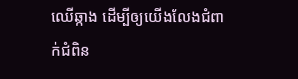ឈើឆ្កាង ដើម្បីឲ្យយើងលែងជំពាក់ជំពិន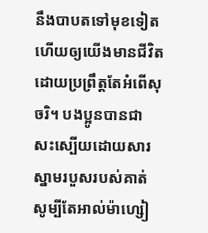នឹងបាបតទៅមុខទៀត ហើយឲ្យយើងមានជីវិត ដោយប្រព្រឹត្តតែអំពើសុចរិ។ បងប្អូនបានជាសះស្បើយដោយសារ ស្នាមរបួសរបស់គាត់
សូម្បីតែអាល់ម៉ាហ្សៀ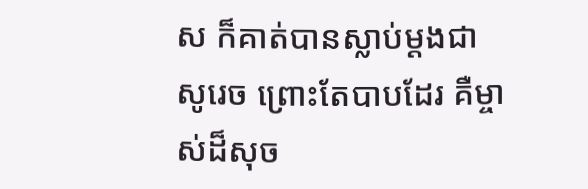ស ក៏គាត់បានស្លាប់ម្ដងជាសូរេច ព្រោះតែបាបដែរ គឺម្ចាស់ដ៏សុច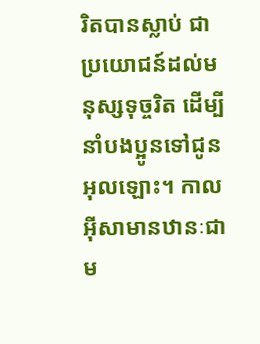រិតបានស្លាប់ ជាប្រយោជន៍ដល់មនុស្សទុច្ចរិត ដើម្បីនាំបងប្អូនទៅជូនអុលឡោះ។ កាលអ៊ីសាមានឋានៈជាម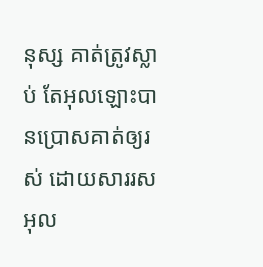នុស្ស គាត់ត្រូវស្លាប់ តែអុលឡោះបានប្រោសគាត់ឲ្យរស់ ដោយសាររសអុល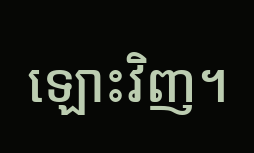ឡោះវិញ។